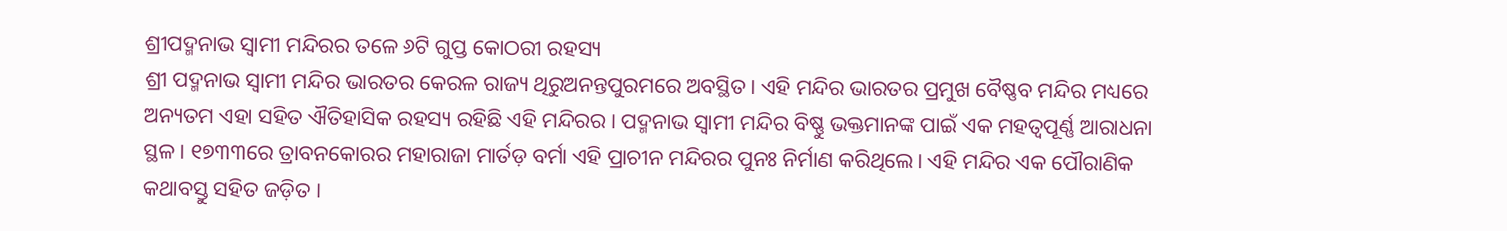ଶ୍ରୀପଦ୍ମନାଭ ସ୍ବାମୀ ମନ୍ଦିରର ତଳେ ୬ଟି ଗୁପ୍ତ କୋଠରୀ ରହସ୍ୟ
ଶ୍ରୀ ପଦ୍ମନାଭ ସ୍ବାମୀ ମନ୍ଦିର ଭାରତର କେରଳ ରାଜ୍ୟ ଥିରୁଅନନ୍ତପୁରମରେ ଅବସ୍ଥିତ। ଏହି ମନ୍ଦିର ଭାରତର ପ୍ରମୁଖ ବୈଷ୍ଣବ ମନ୍ଦିର ମଧ୍ୟରେ ଅନ୍ୟତମ ଏହା ସହିତ ଐତିହାସିକ ରହସ୍ୟ ରହିଛି ଏହି ମନ୍ଦିରର। ପଦ୍ମନାଭ ସ୍ବାମୀ ମନ୍ଦିର ବିଷ୍ଣୁ ଭକ୍ତମାନଙ୍କ ପାଇଁ ଏକ ମହତ୍ୱପୂର୍ଣ୍ଣ ଆରାଧନା ସ୍ଥଳ। ୧୭୩୩ରେ ତ୍ରାବନକୋରର ମହାରାଜା ମାର୍ତଡ଼ ବର୍ମା ଏହି ପ୍ରାଚୀନ ମନ୍ଦିରର ପୁନଃ ନିର୍ମାଣ କରିଥିଲେ। ଏହି ମନ୍ଦିର ଏକ ପୌରାଣିକ କଥାବସ୍ତୁ ସହିତ ଜଡ଼ିତ ।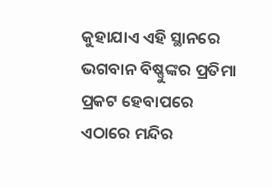କୁହାଯାଏ ଏହି ସ୍ଥାନରେ ଭଗବାନ ବିଷ୍ଣୁଙ୍କର ପ୍ରତିମା ପ୍ରକଟ ହେବାପରେ ଏଠାରେ ମନ୍ଦିର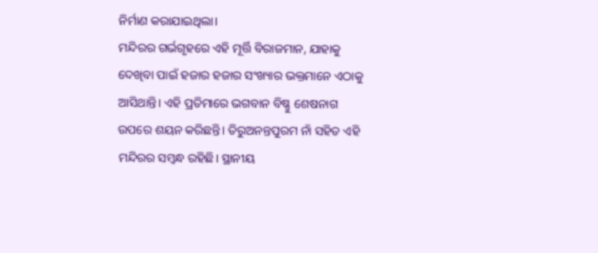ନିର୍ମାଣ କରାଯାଇଥିଲା।
ମନ୍ଦିରର ଗର୍ଭଗୃହରେ ଏହି ମୂର୍ତ୍ତି ବିରାଜମାନ, ଯାହାକୁ ଦେଖିବା ପାଇଁ ହଜାର ହଜାର ସଂଖ୍ୟାର ଭକ୍ତମାନେ ଏଠାକୁ ଆସିଥାନ୍ତି। ଏହି ପ୍ରତିମାରେ ଭଗବାନ ବିଷ୍ଣୁ ଶେଷନାଗ ଉପରେ ଶୟନ କରିଛନ୍ତି। ତିରୁଅନନ୍ତପୁରମ ନାଁ ସହିତ ଏହି ମନ୍ଦିରର ସମ୍ବନ୍ଧ ରହିଛି। ସ୍ଥାନୀୟ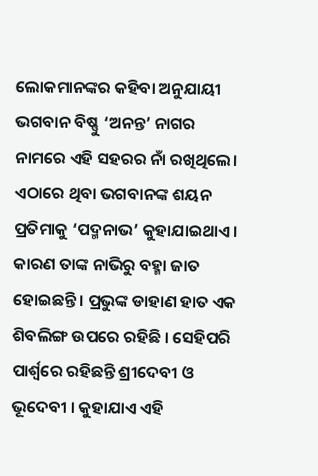ଲୋକମାନଙ୍କର କହିବା ଅନୁଯାୟୀ ଭଗବାନ ବିଷ୍ଣୁ ‘ଅନନ୍ତ’ ନାଗର ନାମରେ ଏହି ସହରର ନାଁ ରଖିଥିଲେ। ଏଠାରେ ଥିବା ଭଗବାନଙ୍କ ଶୟନ ପ୍ରତିମାକୁ ‘ପଦ୍ମନାଭ’ କୁହାଯାଇଥାଏ। କାରଣ ତାଙ୍କ ନାଭିରୁ ବହ୍ମା ଜାତ ହୋଇଛନ୍ତି । ପ୍ରଭୁଙ୍କ ଡାହାଣ ହାତ ଏକ ଶିବଲିଙ୍ଗ ଉପରେ ରହିଛି । ସେହିପରି ପାର୍ଶ୍ୱରେ ରହିଛନ୍ତି ଶ୍ରୀଦେବୀ ଓ ଭୂଦେବୀ । କୁହାଯାଏ ଏହି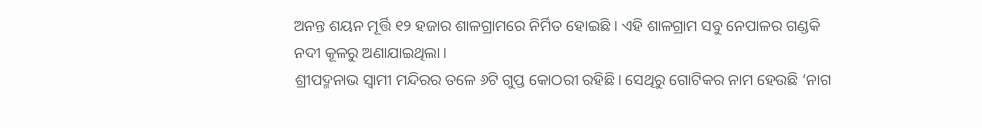ଅନନ୍ତ ଶୟନ ମୂର୍ତ୍ତି ୧୨ ହଜାର ଶାଳଗ୍ରାମରେ ନିର୍ମିତ ହୋଇଛି । ଏହି ଶାଳଗ୍ରାମ ସବୁ ନେପାଳର ଗଣ୍ଡକି ନଦୀ କୂଳରୁ ଅଣାଯାଇଥିଲା ।
ଶ୍ରୀପଦ୍ମନାଭ ସ୍ବାମୀ ମନ୍ଦିରର ତଳେ ୬ଟି ଗୁପ୍ତ କୋଠରୀ ରହିଛି। ସେଥିରୁ ଗୋଟିକର ନାମ ହେଉଛି ‘ନାଗ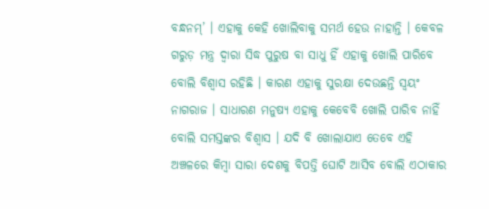ବନ୍ଧନମ୍’ । ଏହାକୁ କେହି ଖୋଲିବାକୁ ସମର୍ଥ ହେଉ ନାହାନ୍ତି । କେବଳ ଗରୁଡ଼ ମନ୍ତ୍ର ଦ୍ୱାରା ସିଦ୍ଧ ପୁରୁଷ ବା ସାଧୁ ହିଁ ଏହାକୁ ଖୋଲି ପାରିବେ ବୋଲି ବିଶ୍ୱାସ ରହିଛି । କାରଣ ଏହାକୁ ସୁରକ୍ଷା ଦେଉଛନ୍ତି ସ୍ୱୟଂ ନାଗରାଜ । ସାଧାରଣ ମନୁଷ୍ୟ ଏହାକୁ କେବେବି ଖୋଲି ପାରିବ ନାହିଁ ବୋଲି ସମସ୍ତଙ୍କର ବିଶ୍ୱାସ । ଯଦି ବି ଖୋଲାଯାଏ ତେବେ ଏହି ଅଞ୍ଚଳରେ କିମ୍ବା ସାରା ଦେଶକୁ ବିପତ୍ତି ଘୋଟି ଆସିବ ବୋଲି ଏଠାକାର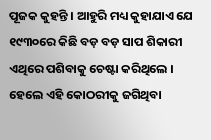ପୂଜକ କୁହନ୍ତି । ଆହୁରି ମଧ୍ୟ କୁହାଯାଏ ଯେ ୧୯୩୦ରେ କିଛି ବଡ଼ ବଡ଼ ସାପ ଶିକାରୀ ଏଥିରେ ପଶିବାକୁ ଚେଷ୍ଟା କରିଥିଲେ । ହେଲେ ଏହି କୋଠରୀକୁ ଜଗିଥିବା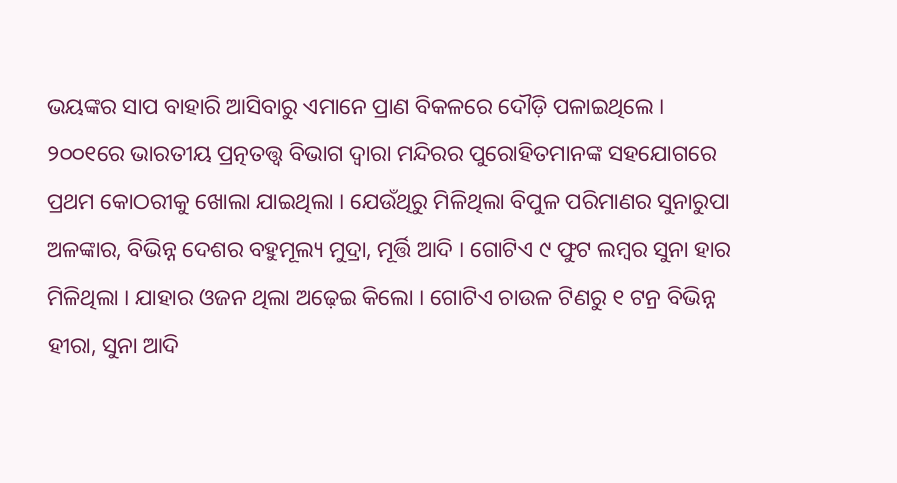ଭୟଙ୍କର ସାପ ବାହାରି ଆସିବାରୁ ଏମାନେ ପ୍ରାଣ ବିକଳରେ ଦୌଡ଼ି ପଳାଇଥିଲେ ।
୨୦୦୧ରେ ଭାରତୀୟ ପ୍ରତ୍ନତତ୍ତ୍ୱ ବିଭାଗ ଦ୍ୱାରା ମନ୍ଦିରର ପୁରୋହିତମାନଙ୍କ ସହଯୋଗରେ ପ୍ରଥମ କୋଠରୀକୁ ଖୋଲା ଯାଇଥିଲା । ଯେଉଁଥିରୁ ମିଳିଥିଲା ବିପୁଳ ପରିମାଣର ସୁନାରୁପା ଅଳଙ୍କାର, ବିଭିନ୍ନ ଦେଶର ବହୁମୂଲ୍ୟ ମୁଦ୍ରା, ମୂର୍ତ୍ତି ଆଦି । ଗୋଟିଏ ୯ ଫୁଟ ଲମ୍ବର ସୁନା ହାର ମିଳିଥିଲା । ଯାହାର ଓଜନ ଥିଲା ଅଢ଼େଇ କିଲୋ । ଗୋଟିଏ ଚାଉଳ ଟିଣରୁ ୧ ଟନ୍ର ବିଭିନ୍ନ ହୀରା, ସୁନା ଆଦି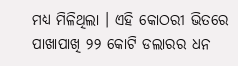ମଧ୍ୟ ମିଳିଥିଲା । ଏହି କୋଠରୀ ଭିତରେ ପାଖାପାଖି ୨୨ କୋଟି ଡଲାରର ଧନ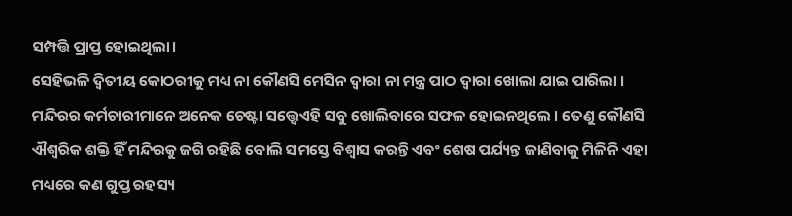ସମ୍ପତ୍ତି ପ୍ରାପ୍ତ ହୋଇଥିଲା।
ସେହିଭଳି ଦ୍ୱିତୀୟ କୋଠରୀକୁ ମଧ୍ୟ ନା କୌଣସି ମେସିନ ଦ୍ୱାରା ନା ମନ୍ତ୍ର ପାଠ ଦ୍ୱାରା ଖୋଲା ଯାଇ ପାରିଲା । ମନ୍ଦିରର କର୍ମଚାରୀମାନେ ଅନେକ ଚେଷ୍ଟା ସତ୍ତ୍ବେଏହି ସବୁ ଖୋଲିବାରେ ସଫଳ ହୋଇନଥିଲେ । ତେଣୁ କୌଣସି ଐଶ୍ୱରିକ ଶକ୍ତି ହିଁ ମନ୍ଦିରକୁ ଜଗି ରହିଛି ବୋଲି ସମସ୍ତେ ବିଶ୍ୱାସ କରନ୍ତି ଏବଂ ଶେଷ ପର୍ଯ୍ୟନ୍ତ ଜାଣିବାକୁ ମିଳିନି ଏହା ମଧ୍ୟରେ କଣ ଗୁପ୍ତ ରହସ୍ୟ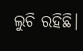ଲୁଚି ରହିଛି।